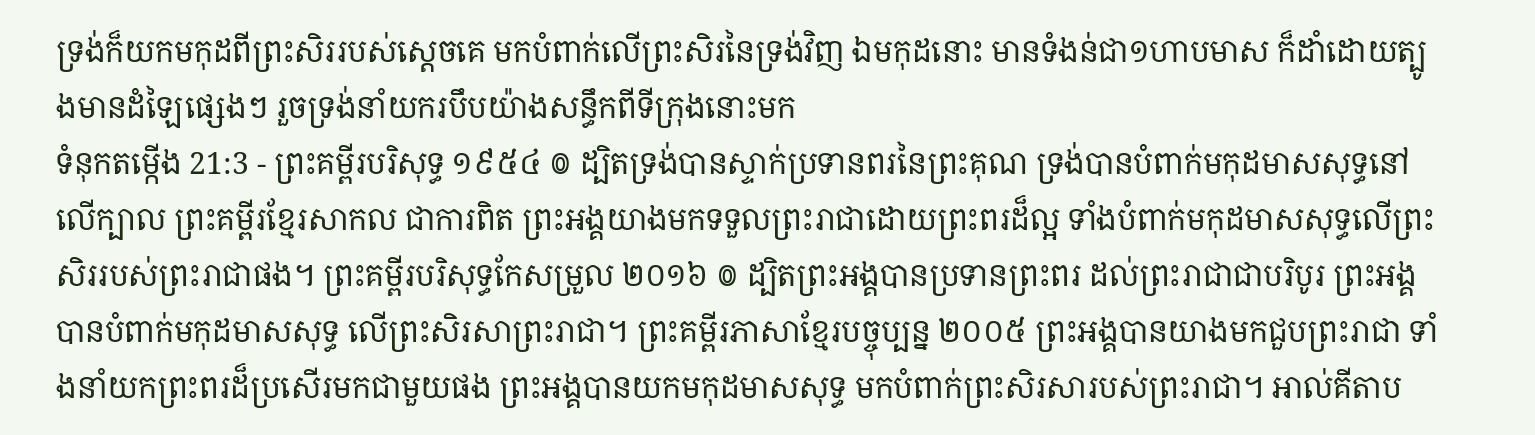ទ្រង់ក៏យកមកុដពីព្រះសិររបស់ស្តេចគេ មកបំពាក់លើព្រះសិរនៃទ្រង់វិញ ឯមកុដនោះ មានទំងន់ជា១ហាបមាស ក៏ដាំដោយត្បូងមានដំឡៃផ្សេងៗ រួចទ្រង់នាំយករបឹបយ៉ាងសន្ធឹកពីទីក្រុងនោះមក
ទំនុកតម្កើង 21:3 - ព្រះគម្ពីរបរិសុទ្ធ ១៩៥៤ ៙ ដ្បិតទ្រង់បានស្ទាក់ប្រទានពរនៃព្រះគុណ ទ្រង់បានបំពាក់មកុដមាសសុទ្ធនៅលើក្បាល ព្រះគម្ពីរខ្មែរសាកល ជាការពិត ព្រះអង្គយាងមកទទួលព្រះរាជាដោយព្រះពរដ៏ល្អ ទាំងបំពាក់មកុដមាសសុទ្ធលើព្រះសិររបស់ព្រះរាជាផង។ ព្រះគម្ពីរបរិសុទ្ធកែសម្រួល ២០១៦ ៙ ដ្បិតព្រះអង្គបានប្រទានព្រះពរ ដល់ព្រះរាជាជាបរិបូរ ព្រះអង្គបានបំពាក់មកុដមាសសុទ្ធ លើព្រះសិរសាព្រះរាជា។ ព្រះគម្ពីរភាសាខ្មែរបច្ចុប្បន្ន ២០០៥ ព្រះអង្គបានយាងមកជួបព្រះរាជា ទាំងនាំយកព្រះពរដ៏ប្រសើរមកជាមួយផង ព្រះអង្គបានយកមកុដមាសសុទ្ធ មកបំពាក់ព្រះសិរសារបស់ព្រះរាជា។ អាល់គីតាប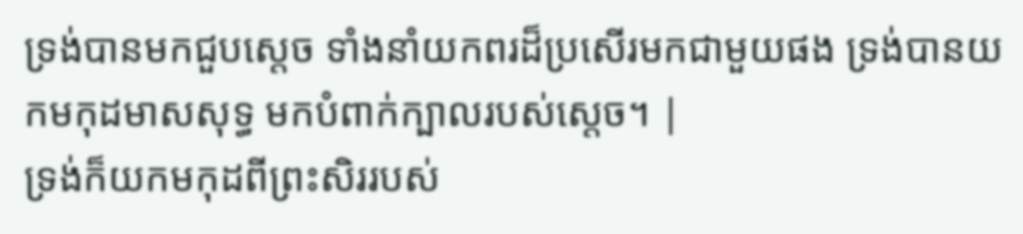ទ្រង់បានមកជួបស្តេច ទាំងនាំយកពរដ៏ប្រសើរមកជាមួយផង ទ្រង់បានយកមកុដមាសសុទ្ធ មកបំពាក់ក្បាលរបស់ស្តេច។ |
ទ្រង់ក៏យកមកុដពីព្រះសិររបស់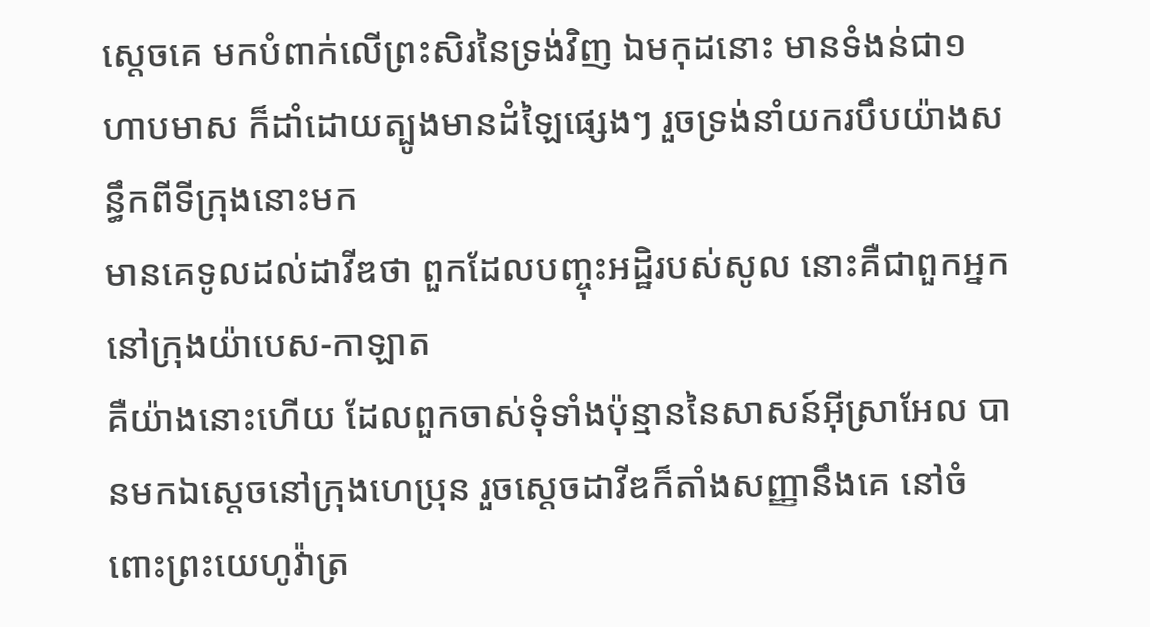ស្តេចគេ មកបំពាក់លើព្រះសិរនៃទ្រង់វិញ ឯមកុដនោះ មានទំងន់ជា១ហាបមាស ក៏ដាំដោយត្បូងមានដំឡៃផ្សេងៗ រួចទ្រង់នាំយករបឹបយ៉ាងសន្ធឹកពីទីក្រុងនោះមក
មានគេទូលដល់ដាវីឌថា ពួកដែលបញ្ចុះអដ្ឋិរបស់សូល នោះគឺជាពួកអ្នកនៅក្រុងយ៉ាបេស-កាឡាត
គឺយ៉ាងនោះហើយ ដែលពួកចាស់ទុំទាំងប៉ុន្មាននៃសាសន៍អ៊ីស្រាអែល បានមកឯស្តេចនៅក្រុងហេប្រុន រួចស្តេចដាវីឌក៏តាំងសញ្ញានឹងគេ នៅចំពោះព្រះយេហូវ៉ាត្រ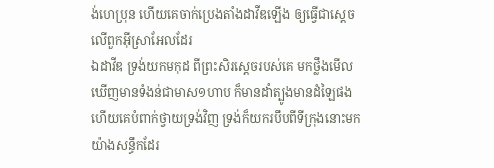ង់ហេប្រុន ហើយគេចាក់ប្រេងតាំងដាវីឌឡើង ឲ្យធ្វើជាស្តេចលើពួកអ៊ីស្រាអែលដែរ
ឯដាវីឌ ទ្រង់យកមកុដ ពីព្រះសិរស្តេចរបស់គេ មកថ្លឹងមើល ឃើញមានទំងន់ជាមាស១ហាប ក៏មានដាំត្បូងមានដំឡៃផង ហើយគេបំពាក់ថ្វាយទ្រង់វិញ ទ្រង់ក៏យករបឹបពីទីក្រុងនោះមកយ៉ាងសន្ធឹកដែរ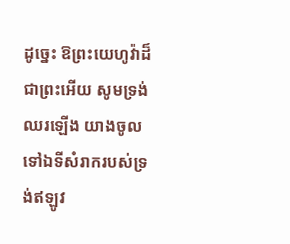ដូច្នេះ ឱព្រះយេហូវ៉ាដ៏ជាព្រះអើយ សូមទ្រង់ឈរឡើង យាងចូលទៅឯទីសំរាករបស់ទ្រង់ឥឡូវ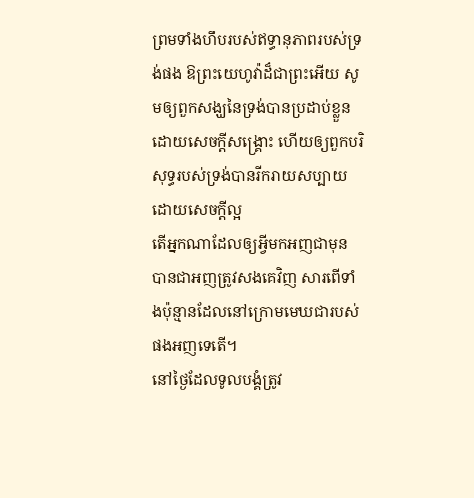ព្រមទាំងហឹបរបស់ឥទ្ធានុភាពរបស់ទ្រង់ផង ឱព្រះយេហូវ៉ាដ៏ជាព្រះអើយ សូមឲ្យពួកសង្ឃនៃទ្រង់បានប្រដាប់ខ្លួន ដោយសេចក្ដីសង្គ្រោះ ហើយឲ្យពួកបរិសុទ្ធរបស់ទ្រង់បានរីករាយសប្បាយ ដោយសេចក្ដីល្អ
តើអ្នកណាដែលឲ្យអ្វីមកអញជាមុន បានជាអញត្រូវសងគេវិញ សារពើទាំងប៉ុន្មានដែលនៅក្រោមមេឃជារបស់ផងអញទេតើ។
នៅថ្ងៃដែលទូលបង្គំត្រូវ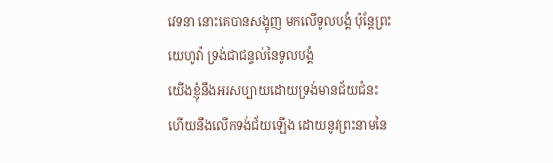វេទនា នោះគេបានសង្ខុញ មកលើទូលបង្គំ ប៉ុន្តែព្រះយេហូវ៉ា ទ្រង់ជាជន្ទល់នៃទូលបង្គំ
យើងខ្ញុំនឹងអរសប្បាយដោយទ្រង់មានជ័យជំនះ ហើយនឹងលើកទង់ជ័យឡើង ដោយនូវព្រះនាមនៃ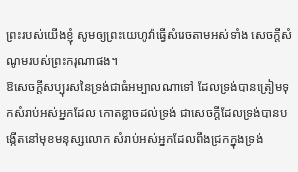ព្រះរបស់យើងខ្ញុំ សូមឲ្យព្រះយេហូវ៉ាធ្វើសំរេចតាមអស់ទាំង សេចក្ដីសំណូមរបស់ព្រះករុណាផង។
ឱសេចក្ដីសប្បុរសនៃទ្រង់ជាធំអម្បាលណាទៅ ដែលទ្រង់បានត្រៀមទុកសំរាប់អស់អ្នកដែល កោតខ្លាចដល់ទ្រង់ ជាសេចក្ដីដែលទ្រង់បានបង្កើតនៅមុខមនុស្សលោក សំរាប់អស់អ្នកដែលពឹងជ្រកក្នុងទ្រង់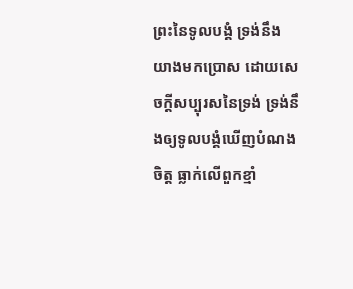ព្រះនៃទូលបង្គំ ទ្រង់នឹងយាងមកប្រោស ដោយសេចក្ដីសប្បុរសនៃទ្រង់ ទ្រង់នឹងឲ្យទូលបង្គំឃើញបំណងចិត្ត ធ្លាក់លើពួកខ្មាំ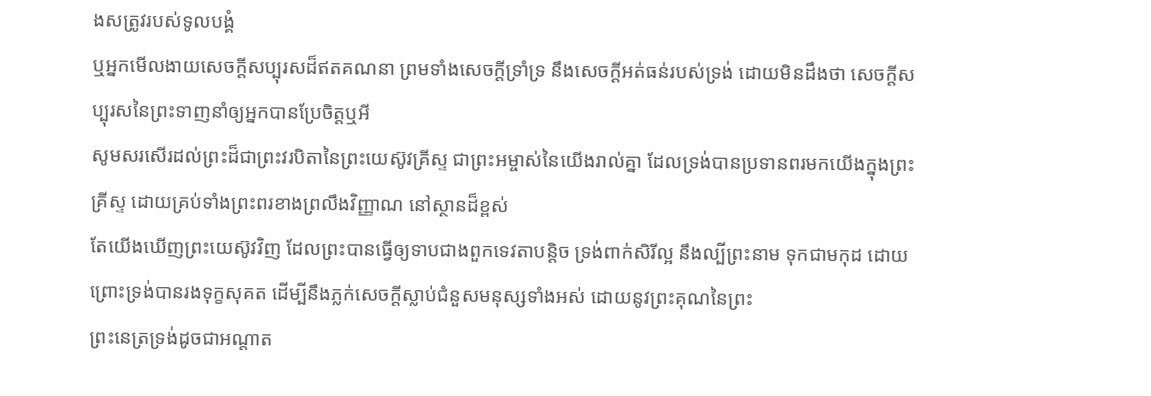ងសត្រូវរបស់ទូលបង្គំ
ឬអ្នកមើលងាយសេចក្ដីសប្បុរសដ៏ឥតគណនា ព្រមទាំងសេចក្ដីទ្រាំទ្រ នឹងសេចក្ដីអត់ធន់របស់ទ្រង់ ដោយមិនដឹងថា សេចក្ដីសប្បុរសនៃព្រះទាញនាំឲ្យអ្នកបានប្រែចិត្តឬអី
សូមសរសើរដល់ព្រះដ៏ជាព្រះវរបិតានៃព្រះយេស៊ូវគ្រីស្ទ ជាព្រះអម្ចាស់នៃយើងរាល់គ្នា ដែលទ្រង់បានប្រទានពរមកយើងក្នុងព្រះគ្រីស្ទ ដោយគ្រប់ទាំងព្រះពរខាងព្រលឹងវិញ្ញាណ នៅស្ថានដ៏ខ្ពស់
តែយើងឃើញព្រះយេស៊ូវវិញ ដែលព្រះបានធ្វើឲ្យទាបជាងពួកទេវតាបន្តិច ទ្រង់ពាក់សិរីល្អ នឹងល្បីព្រះនាម ទុកជាមកុដ ដោយព្រោះទ្រង់បានរងទុក្ខសុគត ដើម្បីនឹងភ្លក់សេចក្ដីស្លាប់ជំនួសមនុស្សទាំងអស់ ដោយនូវព្រះគុណនៃព្រះ
ព្រះនេត្រទ្រង់ដូចជាអណ្តាត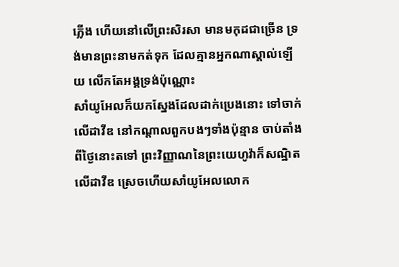ភ្លើង ហើយនៅលើព្រះសិរសា មានមកុដជាច្រើន ទ្រង់មានព្រះនាមកត់ទុក ដែលគ្មានអ្នកណាស្គាល់ឡើយ លើកតែអង្គទ្រង់ប៉ុណ្ណោះ
សាំយូអែលក៏យកស្នែងដែលដាក់ប្រេងនោះ ទៅចាក់លើដាវីឌ នៅកណ្តាលពួកបងៗទាំងប៉ុន្មាន ចាប់តាំងពីថ្ងៃនោះតទៅ ព្រះវិញ្ញាណនៃព្រះយេហូវ៉ាក៏សណ្ឋិតលើដាវីឌ ស្រេចហើយសាំយូអែលលោក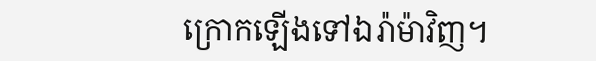ក្រោកឡើងទៅឯរ៉ាម៉ាវិញ។